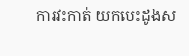ការវះកាត់ យកបេះដូងស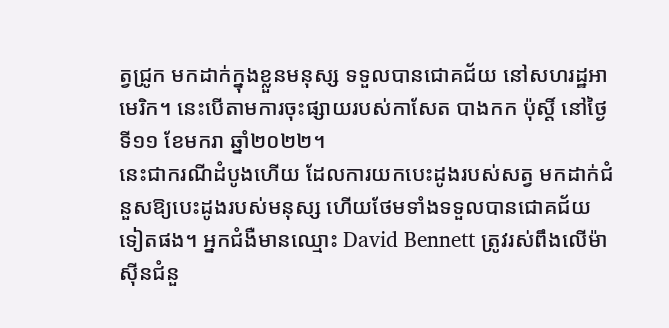ត្វជ្រូក មកដាក់ក្នុងខ្លួនមនុស្ស ទទួលបានជោគជ័យ នៅសហរដ្ឋអាមេរិក។ នេះបើតាមការចុះផ្សាយរបស់កាសែត បាងកក ប៉ុស្តិ៍ នៅថ្ងៃទី១១ ខែមករា ឆ្នាំ២០២២។
នេះជាករណីដំបូងហើយ ដែលការយកបេះដូងរបស់សត្វ មកដាក់ជំនួសឱ្យបេះដូងរបស់មនុស្ស ហើយថែមទាំងទទួលបានជោគជ័យទៀតផង។ អ្នកជំងឺមានឈ្មោះ David Bennett ត្រូវរស់ពឹងលើម៉ាសុីនជំនួ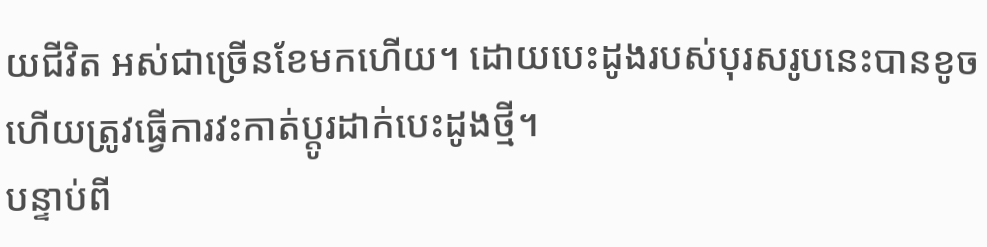យជីវិត អស់ជាច្រើនខែមកហើយ។ ដោយបេះដូងរបស់បុរសរូបនេះបានខូច ហើយត្រូវធ្វើការវះកាត់ប្តូរដាក់បេះដូងថ្មី។
បន្ទាប់ពី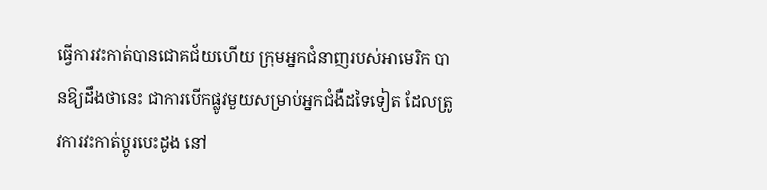ធ្វើការវះកាត់បានជោគជ័យហើយ ក្រុមអ្នកជំនាញរបស់អាមេរិក បានឱ្យដឹងថានេះ ជាការបើកផ្លូវមួយសម្រាប់អ្នកជំងឺដទៃទៀត ដែលត្រូវការវះកាត់ប្តូរបេះដូង នៅ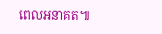ពេលអនាគត៕